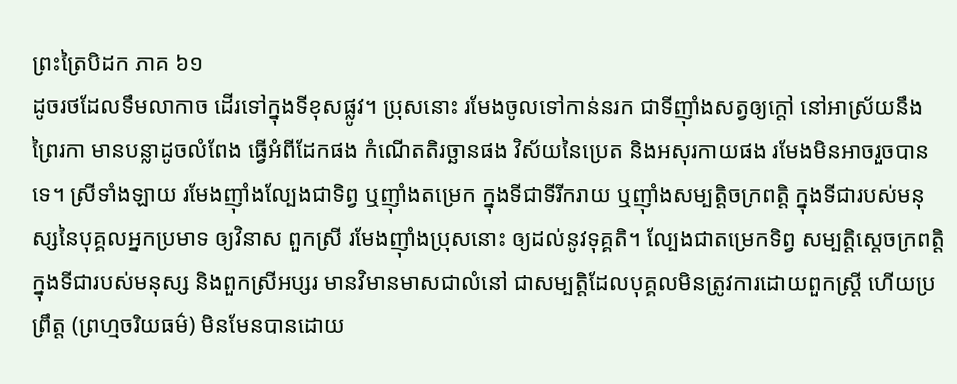ព្រះត្រៃបិដក ភាគ ៦១
ដូចរថដែលទឹមលាកាច ដើរទៅក្នុងទីខុសផ្លូវ។ ប្រុសនោះ រមែងចូលទៅកាន់នរក ជាទីញ៉ាំងសត្វឲ្យក្តៅ នៅអាស្រ័យនឹងព្រៃរកា មានបន្លាដូចលំពែង ធ្វើអំពីដែកផង កំណើតតិរច្ឆានផង វិស័យនៃប្រេត និងអសុរកាយផង រមែងមិនអាចរួចបានទេ។ ស្រីទាំងឡាយ រមែងញ៉ាំងល្បែងជាទិព្វ ឬញ៉ាំងតម្រេក ក្នុងទីជាទីរីករាយ ឬញ៉ាំងសម្បត្តិចក្រពត្តិ ក្នុងទីជារបស់មនុស្សនៃបុគ្គលអ្នកប្រមាទ ឲ្យវិនាស ពួកស្រី រមែងញ៉ាំងប្រុសនោះ ឲ្យដល់នូវទុគ្គតិ។ ល្បែងជាតម្រេកទិព្វ សម្បតិ្តស្តេចក្រពត្តិ ក្នុងទីជារបស់មនុស្ស និងពួកស្រីអប្សរ មានវិមានមាសជាលំនៅ ជាសម្បតិ្តដែលបុគ្គលមិនត្រូវការដោយពួកស្ត្រី ហើយប្រព្រឹត្ត (ព្រហ្មចរិយធម៌) មិនមែនបានដោយ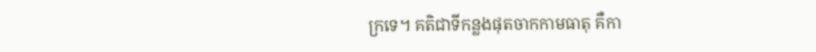ក្រទេ។ គតិជាទីកន្លងផុតចាកកាមធាតុ គឺកា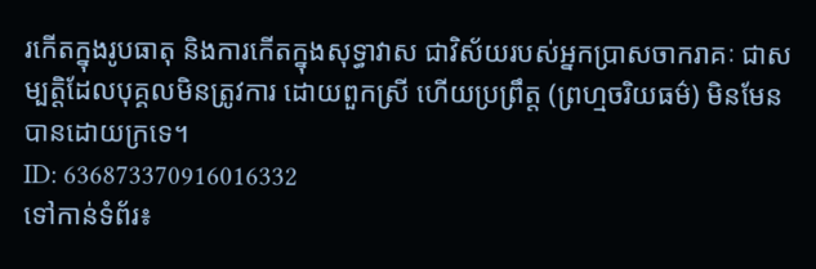រកើតក្នុងរូបធាតុ និងការកើតក្នុងសុទ្ធាវាស ជាវិស័យរបស់អ្នកប្រាសចាករាគៈ ជាសម្បត្តិដែលបុគ្គលមិនត្រូវការ ដោយពួកស្រី ហើយប្រព្រឹត្ត (ព្រហ្មចរិយធម៌) មិនមែនបានដោយក្រទេ។
ID: 636873370916016332
ទៅកាន់ទំព័រ៖